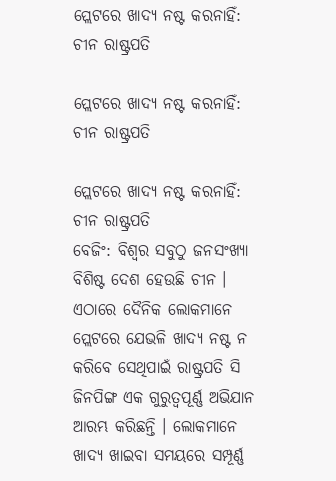ପ୍ଲେଟରେ ଖାଦ୍ୟ ନଷ୍ଟ କରନାହିଁ: ଚୀନ ରାଷ୍ଟ୍ରପତି

ପ୍ଲେଟରେ ଖାଦ୍ୟ ନଷ୍ଟ କରନାହିଁ: ଚୀନ ରାଷ୍ଟ୍ରପତି

ପ୍ଲେଟରେ ଖାଦ୍ୟ ନଷ୍ଟ କରନାହିଁ: ଚୀନ ରାଷ୍ଟ୍ରପତି
ବେଜିଂ: ବିଶ୍ୱର ସବୁଠୁ ଜନସଂଖ୍ୟା ବିଶିଷ୍ଟ ଦେଶ ହେଉଛି ଚୀନ । ଏଠାରେ ଦୈନିକ ଲୋକମାନେ ପ୍ଲେଟରେ ଯେଭଳି ଖାଦ୍ୟ ନଷ୍ଟ ନ କରିବେ ସେଥିପାଇଁ ରାଷ୍ଟ୍ରପତି ସି ଜିନପିଙ୍ଗ ଏକ ଗୁରୁତ୍ୱପୂର୍ଣ୍ଣ ଅଭିଯାନ ଆରମ୍ଭ କରିଛନ୍ତି । ଲୋକମାନେ ଖାଦ୍ୟ ଖାଇବା ସମୟରେ ସମ୍ପୂର୍ଣ୍ଣ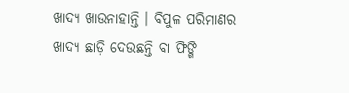ଖାଦ୍ୟ ଖାଉନାହାନ୍ତି । ବିପୁଳ ପରିମାଣର ଖାଦ୍ୟ ଛାଡ଼ି ଦେଉଛନ୍ତି ବା ଫିଙ୍ଗି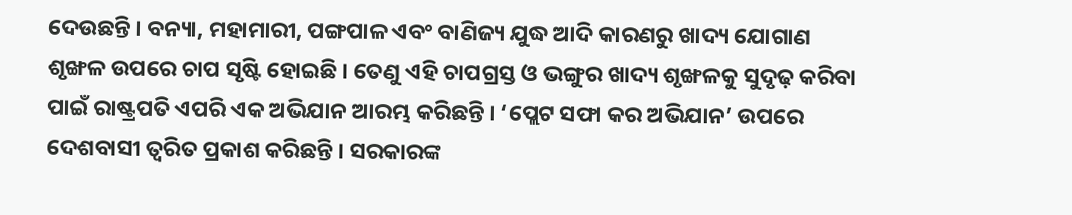ଦେଉଛନ୍ତି । ବନ୍ୟା, ମହାମାରୀ, ପଙ୍ଗପାଳ ଏବଂ ବାଣିଜ୍ୟ ଯୁଦ୍ଧ ଆଦି କାରଣରୁ ଖାଦ୍ୟ ଯୋଗାଣ ଶୃଙ୍ଖଳ ଉପରେ ଚାପ ସୃଷ୍ଟି ହୋଇଛି । ତେଣୁ ଏହି ଚାପଗ୍ରସ୍ତ ଓ ଭଙ୍ଗୁର ଖାଦ୍ୟ ଶୃଙ୍ଖଳକୁ ସୁଦୃଢ଼ କରିବା ପାଇଁ ରାଷ୍ଟ୍ରପତି ଏପରି ଏକ ଅଭିଯାନ ଆରମ୍ଭ କରିଛନ୍ତି । ‘ପ୍ଲେଟ ସଫା କର ଅଭିଯାନ’ ଉପରେ ଦେଶବାସୀ ତ୍ୱରିତ ପ୍ରକାଶ କରିଛନ୍ତି । ସରକାରଙ୍କ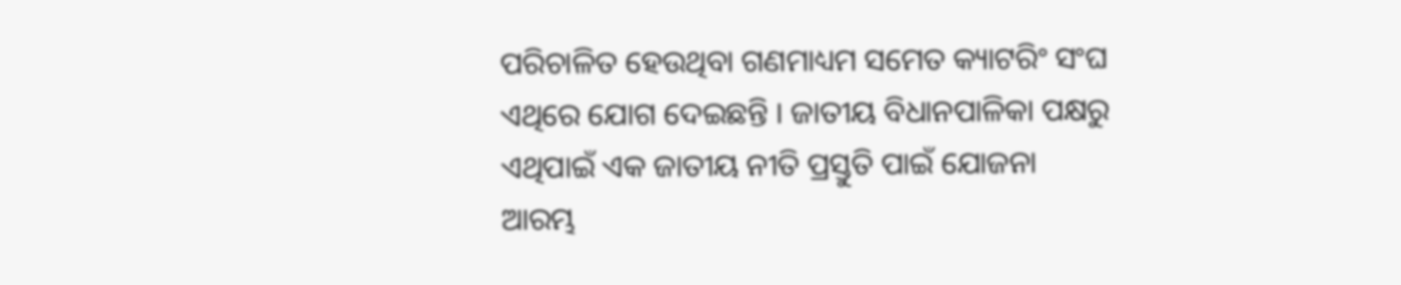ପରିଚାଳିତ ହେଉଥିବା ଗଣମାଧ୍ୟମ ସମେତ କ୍ୟାଟରିଂ ସଂଘ ଏଥିରେ ଯୋଗ ଦେଇଛନ୍ତି । ଜାତୀୟ ବିଧାନପାଳିକା ପକ୍ଷରୁ ଏଥିପାଇଁ ଏକ ଜାତୀୟ ନୀତି ପ୍ରସ୍ତୁତି ପାଇଁ ଯୋଜନା ଆରମ୍ଭ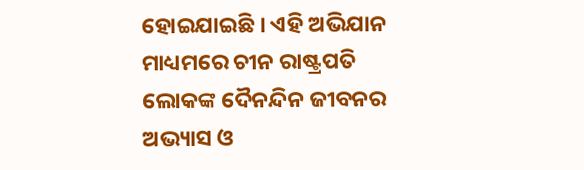ହୋଇଯାଇଛି । ଏହି ଅଭିଯାନ ମାଧ୍ୟମରେ ଚୀନ ରାଷ୍ଟ୍ରପତି ଲୋକଙ୍କ ଦୈନନ୍ଦିନ ଜୀବନର ଅଭ୍ୟାସ ଓ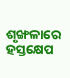ଶୃଙ୍ଖଳାରେ ହସ୍ତକ୍ଷେପ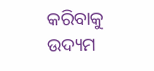କରିବାକୁ ଉଦ୍ୟମ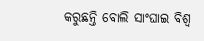କରୁଛନ୍ତି ବୋଲି ସାଂଘାଇ ବିଶ୍ୱ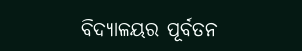ବିଦ୍ୟାଳୟର ପୂର୍ବତନ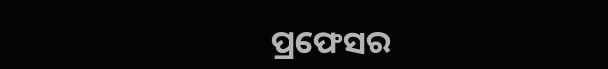ପ୍ରଫେସର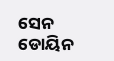ସେନ ଡୋୟିନ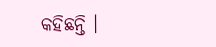କହିଛନ୍ତି ।